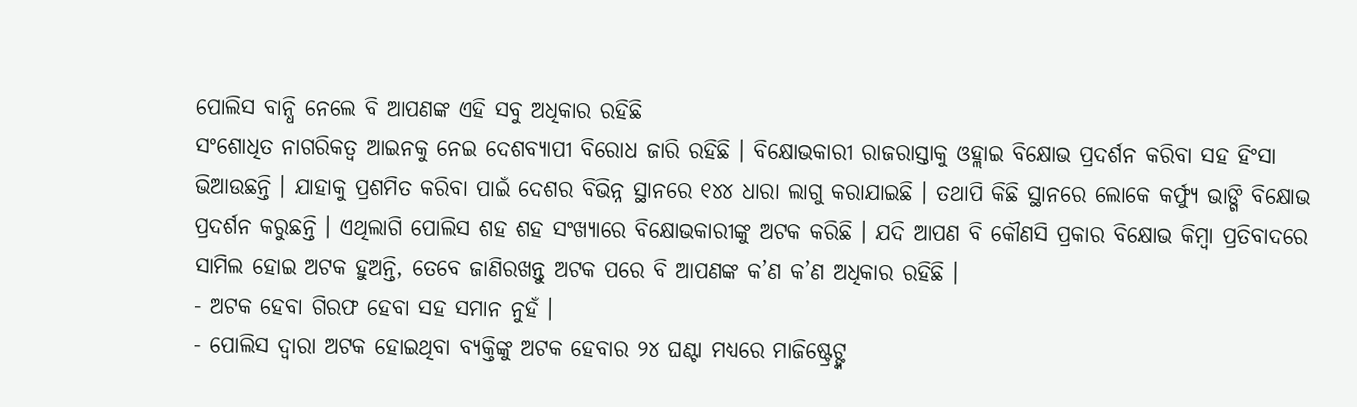ପୋଲିସ ବାନ୍ଧି ନେଲେ ବି ଆପଣଙ୍କ ଏହି ସବୁ ଅଧିକାର ରହିଛି
ସଂଶୋଧିତ ନାଗରିକତ୍ୱ ଆଇନକୁ ନେଇ ଦେଶବ୍ୟାପୀ ବିରୋଧ ଜାରି ରହିଛି । ବିକ୍ଷୋଭକାରୀ ରାଜରାସ୍ତାକୁ ଓହ୍ଲାଇ ବିକ୍ଷୋଭ ପ୍ରଦର୍ଶନ କରିବା ସହ ହିଂସା ଭିଆଉଛନ୍ତି । ଯାହାକୁ ପ୍ରଶମିତ କରିବା ପାଇଁ ଦେଶର ବିଭିନ୍ନ ସ୍ଥାନରେ ୧୪୪ ଧାରା ଲାଗୁ କରାଯାଇଛି । ତଥାପି କିଛି ସ୍ଥାନରେ ଲୋକେ କର୍ଫ୍ୟୁ ଭାଙ୍ଗି ବିକ୍ଷୋଭ ପ୍ରଦର୍ଶନ କରୁଛନ୍ତି । ଏଥିଲାଗି ପୋଲିସ ଶହ ଶହ ସଂଖ୍ୟାରେ ବିକ୍ଷୋଭକାରୀଙ୍କୁ ଅଟକ କରିଛି । ଯଦି ଆପଣ ବି କୌଣସି ପ୍ରକାର ବିକ୍ଷୋଭ କିମ୍ବା ପ୍ରତିବାଦରେ ସାମିଲ ହୋଇ ଅଟକ ହୁଅନ୍ତି, ତେବେ ଜାଣିରଖନ୍ତୁ ଅଟକ ପରେ ବି ଆପଣଙ୍କ କ’ଣ କ’ଣ ଅଧିକାର ରହିଛି ।
- ଅଟକ ହେବା ଗିରଫ ହେବା ସହ ସମାନ ନୁହଁ ।
- ପୋଲିସ ଦ୍ୱାରା ଅଟକ ହୋଇଥିବା ବ୍ୟକ୍ତିଙ୍କୁ ଅଟକ ହେବାର ୨୪ ଘଣ୍ଟା ମଧ୍ୟରେ ମାଜିଷ୍ଟ୍ରେଟ୍ଙ୍କ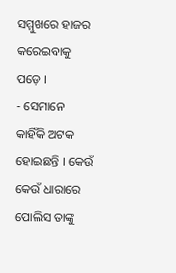ସମ୍ମୁଖରେ ହାଜର କରେଇବାକୁ ପଡ଼େ ।
- ସେମାନେ କାହିଁକି ଅଟକ ହୋଇଛନ୍ତି । କେଉଁ କେଉଁ ଧାରାରେ ପୋଲିସ ତାଙ୍କୁ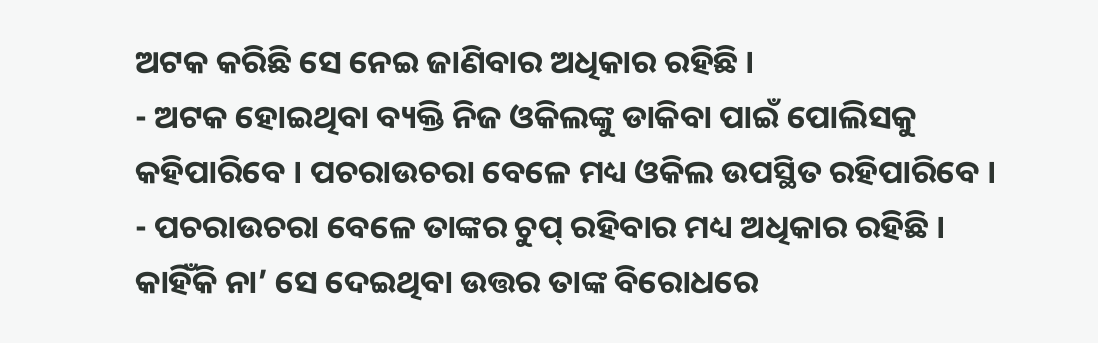ଅଟକ କରିଛି ସେ ନେଇ ଜାଣିବାର ଅଧିକାର ରହିଛି ।
- ଅଟକ ହୋଇଥିବା ବ୍ୟକ୍ତି ନିଜ ଓକିଲଙ୍କୁ ଡାକିବା ପାଇଁ ପୋଲିସକୁ କହିପାରିବେ । ପଚରାଉଚରା ବେଳେ ମଧ୍ୟ ଓକିଲ ଉପସ୍ଥିତ ରହିପାରିବେ ।
- ପଚରାଉଚରା ବେଳେ ତାଙ୍କର ଚୁପ୍ ରହିବାର ମଧ୍ୟ ଅଧିକାର ରହିଛି । କାହିଁକି ନା’ ସେ ଦେଇଥିବା ଉତ୍ତର ତାଙ୍କ ବିରୋଧରେ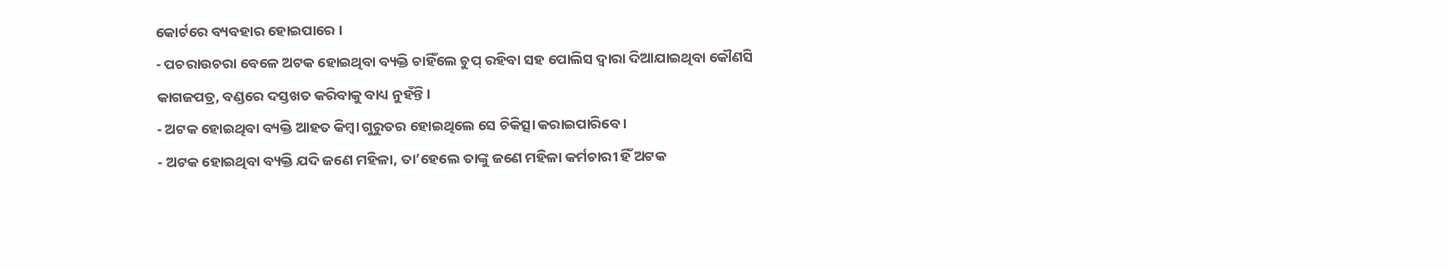କୋର୍ଟରେ ବ୍ୟବହାର ହୋଇପାରେ ।
- ପଚରାଉଚରା ବେଳେ ଅଟକ ହୋଇଥିବା ବ୍ୟକ୍ତି ଚାହିଁଲେ ଚୁପ୍ ରହିବା ସହ ପୋଲିସ ଦ୍ୱାରା ଦିଆଯାଇଥିବା କୌଣସି କାଗଜପତ୍ର, ବଣ୍ଡରେ ଦସ୍ତଖତ କରିବାକୁ ବାଧ୍ୟ ନୁହଁନ୍ତି ।
- ଅଟକ ହୋଇଥିବା ବ୍ୟକ୍ତି ଆହତ କିମ୍ୱା ଗୁରୁତର ହୋଇଥିଲେ ସେ ଚିକିତ୍ସା କରାଇପାରିବେ ।
- ଅଟକ ହୋଇଥିବା ବ୍ୟକ୍ତି ଯଦି ଜଣେ ମହିଳା, ତା’ହେଲେ ତାଙ୍କୁ ଜଣେ ମହିଳା କର୍ମଚାରୀ ହିଁ ଅଟକ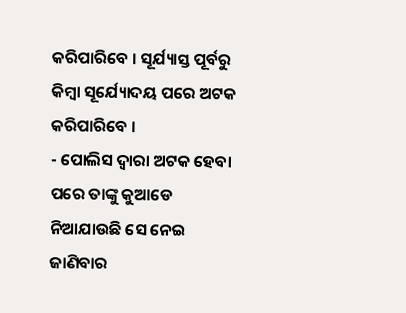କରିପାରିବେ । ସୂର୍ଯ୍ୟାସ୍ତ ପୂର୍ବରୁ କିମ୍ୱା ସୂର୍ଯ୍ୟୋଦୟ ପରେ ଅଟକ କରିପାରିବେ ।
- ପୋଲିସ ଦ୍ୱାରା ଅଟକ ହେବା ପରେ ତାଙ୍କୁ କୁଆଡେ ନିଆଯାଉଛି ସେ ନେଇ ଜାଣିବାର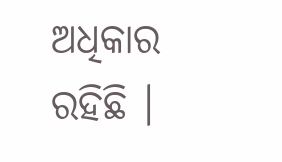ଅଧିକାର ରହିଛି ।